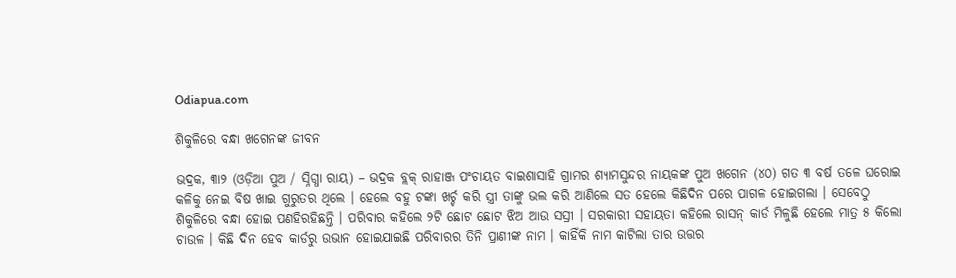Odiapua.com

ଶିକୁଳିରେ ବନ୍ଧା ଖଗେନଙ୍କ ଜୀବନ

ଭଦ୍ରକ, ୩ା୨ (ଓଡ଼ିଆ ପୁଅ / ସ୍ନିଗ୍ଧା ରାୟ) – ଭଦ୍ରକ ବ୍ଲକ୍ ରାହାଞ୍ଜ ପଂଚାୟତ ବାଇଶାସାହି ଗ୍ରାମର ଶ୍ୟାମସୁନ୍ଦର ନାୟକଙ୍କ ପୁଅ ଖଗେନ (୪୦) ଗତ ୩ ବର୍ଷ ତଳେ ଘରୋଇ କଳିକୁ ନେଇ ବିଷ ଖାଇ ଗୁରୁତର ଥିଲେ । ହେଲେ ବହୁ ଟଙ୍କା ଖର୍ଚ୍ଚ କରି ସ୍ତ୍ରୀ ତାଙ୍କୁ ଭଲ କରି ଆଣିଲେ ସତ ହେଲେ କିଛିଦିନ ପରେ ପାଗଳ ହୋଇଗଲା । ସେବେଠୁ ଶିକୁଳିରେ ବନ୍ଧା ହୋଇ ପଣହିରହିଛନ୍ତି । ପରିବାର କହିଲେ ୨ଟି ଛୋଟ ଛୋଟ ଝିଅ ଆଉ ସସ୍ରୀ । ସରକାରୀ ସହାୟତା କହିଲେ ରାସନ୍ କାର୍ଡ ମିଳୁଛି ହେଲେ ମାତ୍ର ୫ କିଲୋ ଚାଉଳ । କିଛି ଦିନ ହେବ କାର୍ଡରୁ ଉଭାନ ହୋଇଯାଇଛି ପରିବାରର ତିନି ପ୍ରାଣୀଙ୍କ ନାମ । କାହିଁକି ନାମ କାଟିଲା ତାର ଉତ୍ତର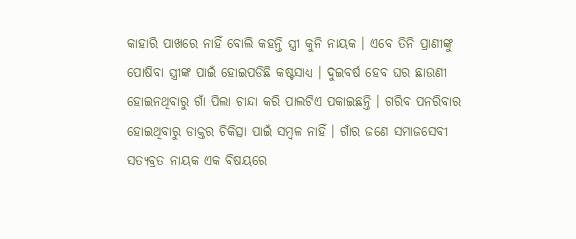କାହାରି ପାଖରେ ନାହିଁ ବୋଲି କହନ୍ତି ସ୍ତ୍ରୀ କୁନି ନାୟକ । ଏବେ ତିନି ପ୍ରାଣୀଙ୍କୁ ପୋଷିବା ସ୍ତ୍ରୀଙ୍କ ପାଇଁ ହୋଇପଡିଛି କଷ୍ଟସାଧ୍ୟ । ଦୁଇବର୍ଷ ହେବ ଘର ଛାଉଣୀ ହୋଇନଥିବାରୁ ଗାଁ ପିଲା ଚାନ୍ଦା କରି ପାଲଟିଏ ପକାଇଛନ୍ତି । ଗରିବ ପନରିବାର ହୋଇଥିବାରୁ ଡାକ୍ତର ଚିକିତ୍ସା ପାଇଁ ସମ୍ବଳ ନାହିଁ । ଗାଁର ଜଣେ ସମାଜସେବୀ ସତ୍ୟବ୍ରତ ନାୟକ ଏକ ବିଷୟରେ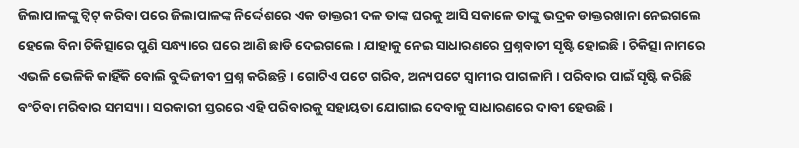ଜିଲାପାଳଙ୍କୁ ଟ୍ୱିଟ୍ କରିବା ପରେ ଜିଲାପାଳଙ୍କ ନିର୍ଦ୍ଦେଶରେ ଏକ ଡାକ୍ତରୀ ଦଳ ତାଙ୍କ ଘରକୁ ଆସି ସକାଳେ ତାଙ୍କୁ ଭଦ୍ରକ ଡାକ୍ତରଖାନା ନେଇଗଲେ ହେଲେ ବିନା ଚିକିତ୍ସାରେ ପୁଣି ସନ୍ଧ୍ୟାରେ ଘରେ ଆଣି ଛାଡି ଦେଇଗଲେ । ଯାହାକୁ ନେଇ ସାଧାରଣରେ ପ୍ରଶ୍ନବାଚୀ ସୃଷ୍ଟି ହୋଇଛି । ଚିକିତ୍ସା ନାମରେ ଏଭଳି ଭେଳିକି କାହିଁକି ବୋଲି ବୁଦ୍ଦିଜୀବୀ ପ୍ରଶ୍ନ କରିଛନ୍ତି । ଗୋଟିଏ ପଟେ ଗରିବ, ଅନ୍ୟପଟେ ସ୍ୱାମୀର ପାଗଳାମି । ପରିବାର ପାଇଁ ସୃଷ୍ଟି କରିଛି ବଂଚିବା ମରିବାର ସମସ୍ୟା । ସରକାରୀ ସ୍ତରରେ ଏହି ପରିବାରକୁ ସହାୟତା ଯୋଗାଇ ଦେବାକୁ ସାଧାରଣରେ ଦାବୀ ହେଉଛି ।